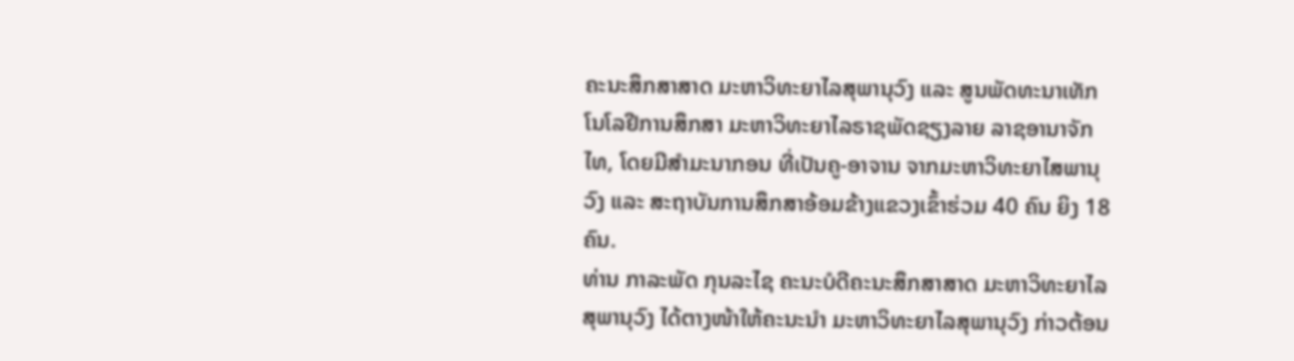ຄະນະສຶກສາສາດ ມະຫາວິທະຍາໄລສຸພານຸວົງ ແລະ ສູນພັດທະນາເທັກໂນໂລຢີການສຶກສາ ມະຫາວິທະຍາໄລຣາຊພັດຊຽງລາຍ ລາຊອານາຈັກໄທ, ໂດຍມີສຳມະນາກອນ ທີ່ເປັນຄູ-ອາຈານ ຈາກມະຫາວິທະຍາໄສພານຸວົງ ແລະ ສະຖາບັນການສຶກສາອ້ອມຂ້າງແຂວງເຂົ້າຮ່ວມ 40 ຄົນ ຍິງ 18 ຄົນ.
ທ່ານ ກາລະພັດ ກຸນລະໄຊ ຄະນະບໍດີຄະນະສຶກສາສາດ ມະຫາວິທະຍາໄລສຸພານຸວົງ ໄດ້ຕາງໜ້າໃຫ້ຄະນະນຳ ມະຫາວິທະຍາໄລສຸພານຸວົງ ກ່າວຕ້ອນ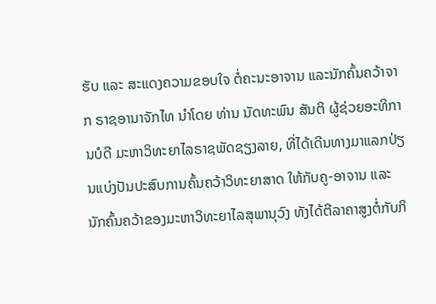ຮັບ ແລະ ສະແດງຄວາມຂອບໃຈ ຕໍ່ຄະນະອາຈານ ແລະນັກຄົ້ນຄວ້າຈາກ ຣາຊອານາຈັກໄທ ນຳໂດຍ ທ່ານ ນັດທະພົນ ສັນຕິ ຜູ້ຊ່ວຍອະທິການບໍດີ ມະຫາວິທະຍາໄລຣາຊພັດຊຽງລາຍ, ທີ່ໄດ້ເດີນທາງມາແລກປ່ຽນແບ່ງປັນປະສົບການຄົ້ນຄວ້າວິທະຍາສາດ ໃຫ້ກັບຄູ-ອາຈານ ແລະ ນັກຄົ້ນຄວ້າຂອງມະຫາວິທະຍາໄລສຸພານຸວົງ ທັງໄດ້ຕີລາຄາສູງຕໍ່ກັບກິ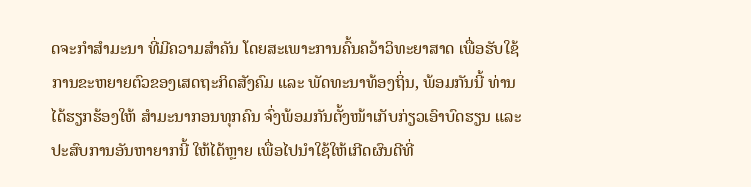ດຈະກຳສຳມະນາ ທີ່ມີຄວາມສຳຄັນ ໂດຍສະເພາະການຄົ້ນຄວ້າວິທະຍາສາດ ເພື່ອຮັບໃຊ້ການຂະຫຍາຍຕົວຂອງເສດຖະກິດສັງຄົມ ແລະ ພັດທະນາທ້ອງຖິ່ນ, ພ້ອມກັນນີ້ ທ່ານໄດ້ຮຽກຮ້ອງໃຫ້ ສຳມະນາກອນທຸກຄົນ ຈົ່ງພ້ອມກັນຕັ້ງໜ້າເກັບກ່ຽວເອົາບົດຮຽນ ແລະ ປະສົບການອັນຫາຍາກນີ້ ໃຫ້ໄດ້ຫຼາຍ ເພື່ອໄປນຳໃຊ້ໃຫ້ເກີດຜົນດີທີ່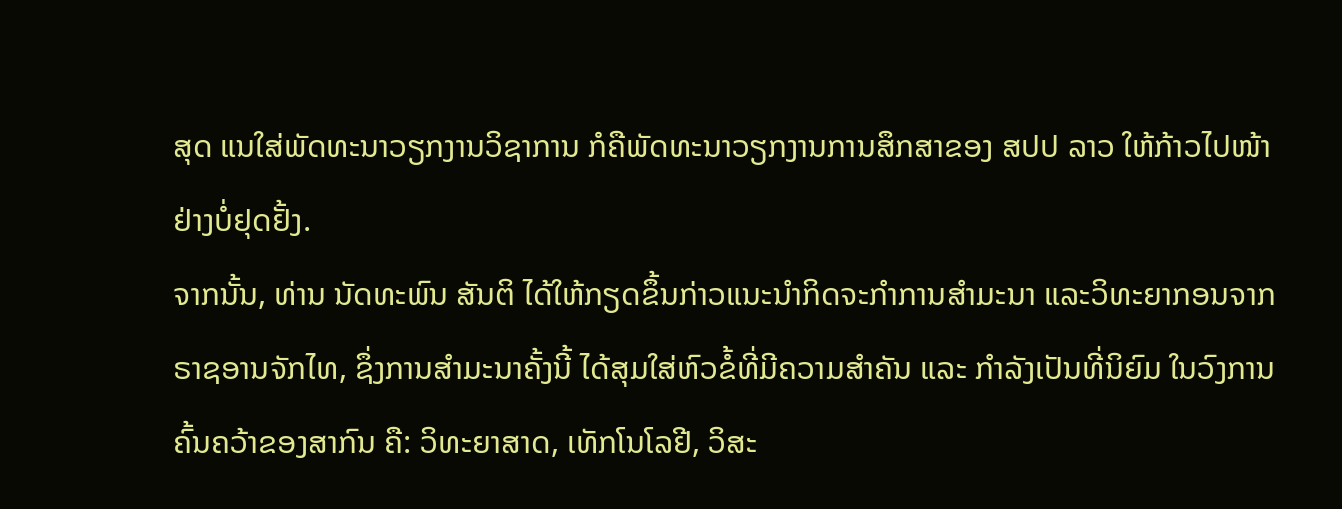ສຸດ ແນໃສ່ພັດທະນາວຽກງານວິຊາການ ກໍຄືພັດທະນາວຽກງານການສຶກສາຂອງ ສປປ ລາວ ໃຫ້ກ້າວໄປໜ້າຢ່າງບໍ່ຢຸດຢັ້ງ.
ຈາກນັ້ນ, ທ່ານ ນັດທະພົນ ສັນຕິ ໄດ້ໃຫ້ກຽດຂຶ້ນກ່າວແນະນຳກິດຈະກຳການສຳມະນາ ແລະວິທະຍາກອນຈາກຣາຊອານຈັກໄທ, ຊຶ່ງການສໍາມະນາຄັ້ງນີ້ ໄດ້ສຸມໃສ່ຫົວຂໍ້ທີ່ມີຄວາມສຳຄັນ ແລະ ກຳລັງເປັນທີ່ນິຍົມ ໃນວົງການຄົ້ນຄວ້າຂອງສາກົນ ຄື: ວິທະຍາສາດ, ເທັກໂນໂລຢີ, ວິສະ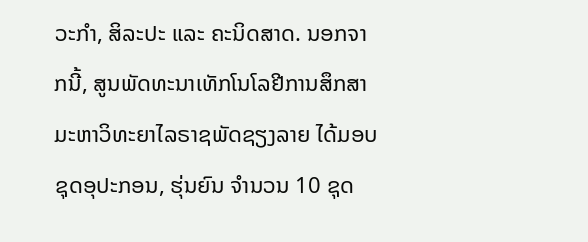ວະກຳ, ສິລະປະ ແລະ ຄະນິດສາດ. ນອກຈາກນີ້, ສູນພັດທະນາເທັກໂນໂລຢີການສຶກສາ ມະຫາວິທະຍາໄລຣາຊພັດຊຽງລາຍ ໄດ້ມອບຊຸດອຸປະກອນ, ຮຸ່ນຍົນ ຈຳນວນ 10 ຊຸດ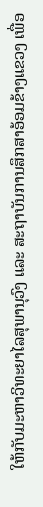ໃຫ້ກັບມະຫາວິທະຍາໄລສຸພານຸວົງ ແລະ ສະຖາບັນການສຶກສາອ້ອມຂ້າງແຂວງ ເພື່ອ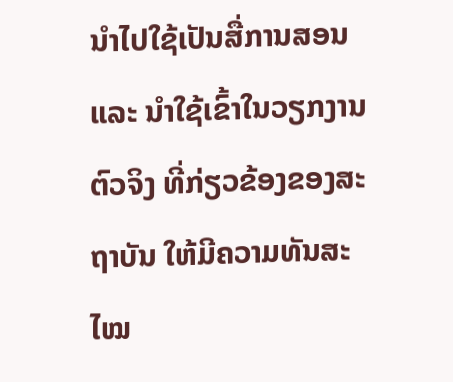ນຳໄປໃຊ້ເປັນສື່ການສອນ ແລະ ນຳໃຊ້ເຂົ້າໃນວຽກງານຕົວຈິງ ທີ່ກ່ຽວຂ້ອງຂອງສະຖາບັນ ໃຫ້ມີຄວາມທັນສະໄໝ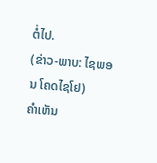ຕໍ່ໄປ.
(ຂ່າວ-ພາບ: ໄຊພອນ ໂຄດໄຊໂຢ)
ຄໍາເຫັນ